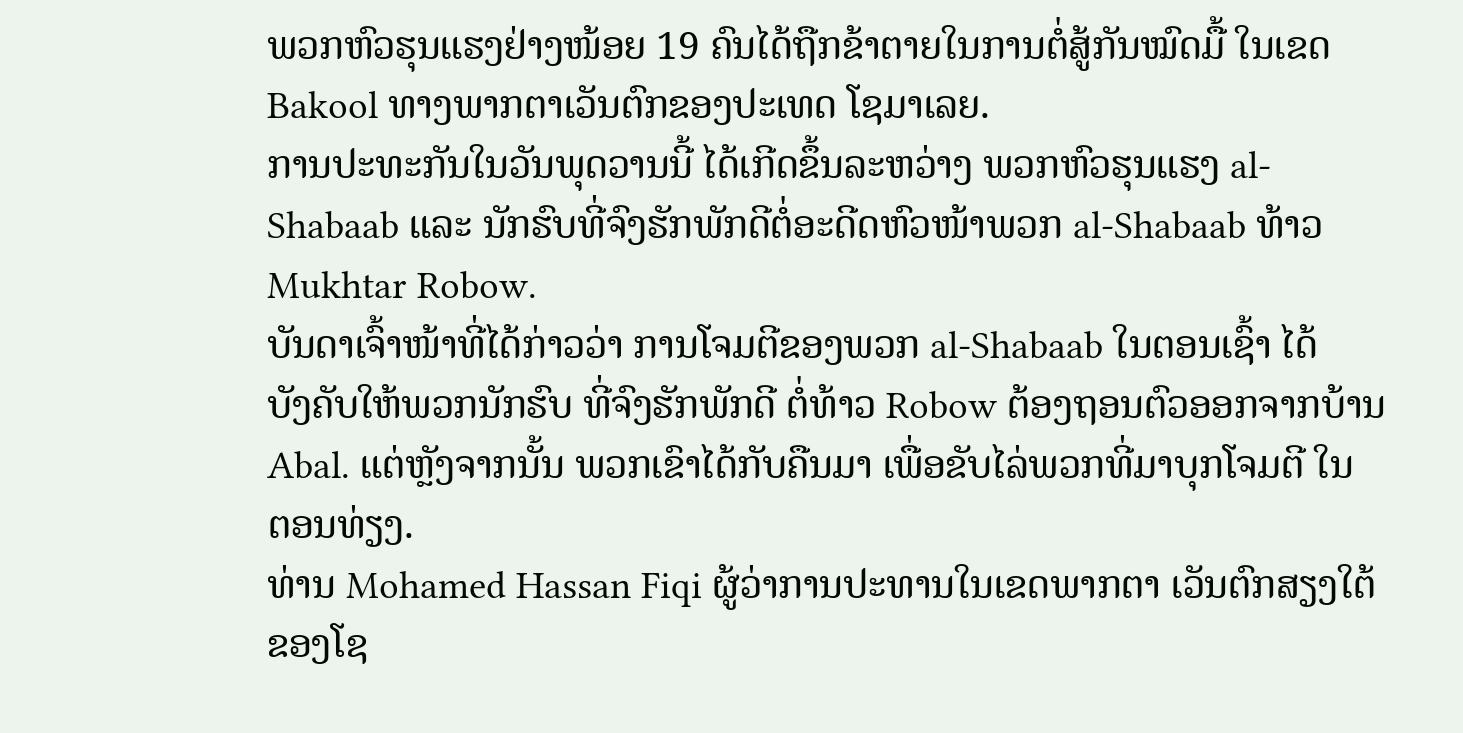ພວກຫົວຮຸນແຮງຢ່າງໜ້ອຍ 19 ຄົນໄດ້ຖືກຂ້າຕາຍໃນການຕໍ່ສູ້ກັນໝົດມື້ ໃນເຂດ
Bakool ທາງພາກຕາເວັນຕົກຂອງປະເທດ ໂຊມາເລຍ.
ການປະທະກັນໃນວັນພຸດວານນີ້ ໄດ້ເກີດຂຶ້ນລະຫວ່າງ ພວກຫົວຮຸນແຮງ al-
Shabaab ແລະ ນັກຮົບທີ່ຈົງຮັກພັກດີຕໍ່ອະດີດຫົວໜ້າພວກ al-Shabaab ທ້າວ
Mukhtar Robow.
ບັນດາເຈົ້າໜ້າທີ່ໄດ້ກ່າວວ່າ ການໂຈມຕີຂອງພວກ al-Shabaab ໃນຕອນເຊົ້າ ໄດ້
ບັງຄັບໃຫ້ພວກນັກຮົບ ທີ່ຈົງຮັກພັກດີ ຕໍ່ທ້າວ Robow ຕ້ອງຖອນຕົວອອກຈາກບ້ານ
Abal. ແຕ່ຫຼັງຈາກນັ້ນ ພວກເຂົາໄດ້ກັບຄືນມາ ເພື່ອຂັບໄລ່ພວກທີ່ມາບຸກໂຈມຕີ ໃນ
ຕອນທ່ຽງ.
ທ່ານ Mohamed Hassan Fiqi ຜູ້ວ່າການປະທານໃນເຂດພາກຕາ ເວັນຕົກສຽງໃຕ້
ຂອງໂຊ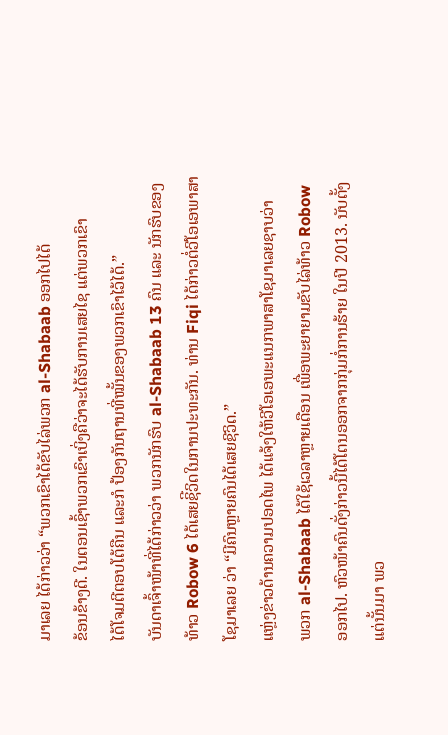ມາເລຍ ໄດ້ກ່າວວ່າ “ພວກເຂົາໄດ້ຂັບໄລ່ພວກ al-Shabaab ອອກໄປໄດ້
ຂ້ອນຂ້າງດີ. ໃນຕອນເຊົ້າພວກເຂົາເບິ່ງຄືວ່າຈະໄດ້ຮັບການເສຍໄຊ ແຕ່ພວກເຂົາ
ໄດ້ໂຈມຕີຕອບໂຕ້ຄືນ ແລະກໍ ປ້ອງກັນຖານທີ່ໝັ້ນຂອງພວກເຂົາໄວ້ໄດ້.”
ບັນດາເຈົ້າໜ້າທີ່ໄດ້ກ່າວວ່າ ພວກນັກຮົບ al-Shabaab 13 ຄົນ ແລະ ນັກຮົບຂອງ
ທ້າວ Robow 6 ໄດ້ເສຍຊິີວິດໃນການປະທະກັນ. ທ່ານ Fiqi ໄດ້ກ່າວຕໍ່ວີໂອເອພາສາ
ໂຊມາເລຍ ວ່າ “ມີຄົນຫຼາຍຄົນໄດ້ເສຍຊີວິດ.”
ແຫຼ່ງຂ່າວດ້ານຄວາມປອດໄພ ໄດ້ແຈ້ງໃຫ້ວີໂອເອພະແນກພາສາໂຊມາເລຍຊາບວ່າ
ພວກ al-Shabaab ໄດ້ໃຊ້ເວລາຫຼາຍເດືອນ ເພື່ອພະຍາຍາມຂັບໄລ່ທ້າວ Robow
ອອກໄປ. ຫົວໜ້າຄົນດັ່ງກ່າວນີ້ໄດ້ໂຕນອອກຈາກກຸ່ມກໍ່ການຮ້າຍ ໃນປີ 2013. ນັບຕັ້ງ
ແຕ່ນັ້ນມາ ພວ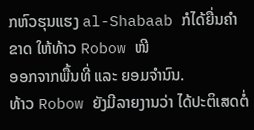ກຫົວຮຸນແຮງ al-Shabaab ກໍໄດ້ຍື່ນຄຳຂາດ ໃຫ້ທ້າວ Robow ໜີ
ອອກຈາກພື້ນທີ່ ແລະ ຍອມຈຳນົນ.
ທ້າວ Robow ຍັງມີລາຍງານວ່າ ໄດ້ປະຕິເສດຕໍ່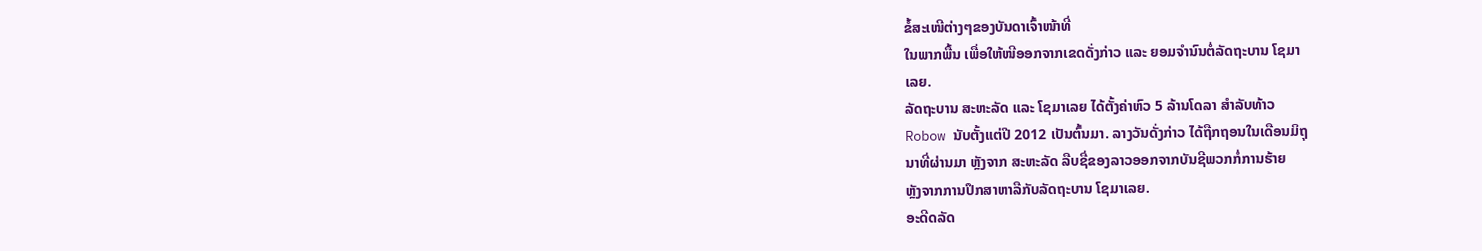ຂໍ້ສະເໜີຕ່າງໆຂອງບັນດາເຈົ້າໜ້າທີ່
ໃນພາກພື້ນ ເພື່ອໃຫ້ໜີອອກຈາກເຂດດັ່ງກ່າວ ແລະ ຍອມຈຳນົນຕໍ່ລັດຖະບານ ໂຊມາ
ເລຍ.
ລັດຖະບານ ສະຫະລັດ ແລະ ໂຊມາເລຍ ໄດ້ຕັ້ງຄ່າຫົວ 5 ລ້ານໂດລາ ສຳລັບທ້າວ
Robow ນັບຕັ້ງແຕ່ປີ 2012 ເປັນຕົ້ນມາ. ລາງວັນດັ່ງກ່າວ ໄດ້ຖືກຖອນໃນເດືອນມິຖຸ
ນາທີ່ຜ່ານມາ ຫຼັງຈາກ ສະຫະລັດ ລືບຊື່ຂອງລາວອອກຈາກບັນຊີພວກກໍ່ການຮ້າຍ
ຫຼັງຈາກການປຶກສາຫາລືກັບລັດຖະບານ ໂຊມາເລຍ.
ອະດີດລັດ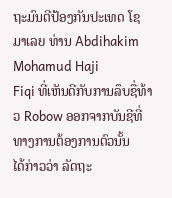ຖະມົນຕີປ້ອງກັນປະເທດ ໂຊມາເລຍ ທ່ານ Abdihakim Mohamud Haji
Fiqi ທີ່ເຫັນດີກັບການລຶບຊື່ທ້າວ Robow ອອກຈາກບັນຊີທີ່ທາງການຕ້ອງການຕົວນັ້ນ
ໄດ້ກ່າວວ່າ ລັດຖະ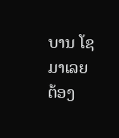ບານ ໂຊມາເລຍ ຕ້ອງ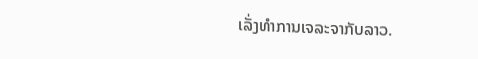ເລັ່ງທຳການເຈລະຈາກັບລາວ.